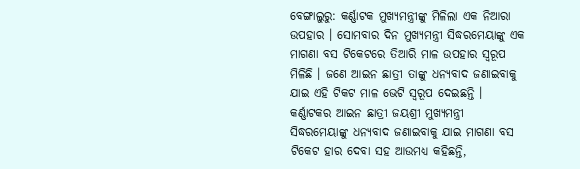ବେଙ୍ଗାଲୁରୁ: କର୍ଣ୍ଣାଟକ ମୁଖ୍ୟମନ୍ତ୍ରୀଙ୍କୁ ମିଳିଲା ଏକ ନିଆରା ଉପହାର । ସୋମବାର ଦିନ ମୁଖ୍ୟମନ୍ତ୍ରୀ ସିଦ୍ଧରମେୟାଙ୍କୁ ଏକ ମାଗଣା ବସ ଟିକେଟରେ ତିଆରି ମାଳ ଉପହାର ସ୍ୱରୂପ ମିଳିଛି । ଜଣେ ଆଇନ ଛାତ୍ରୀ ତାଙ୍କୁ ଧନ୍ୟବାଦ ଜଣାଇବାକୁ ଯାଇ ଏହି ଟିକଟ ମାଳ ଭେଟି ସ୍ୱରୂପ ଦେଇଛନ୍ତି ।
କର୍ଣ୍ଣାଟକର ଆଇନ ଛାତ୍ରୀ ଜୟଶ୍ରୀ ମୁଖ୍ୟମନ୍ତ୍ରୀ ସିଦ୍ଧରମେୟାଙ୍କୁ ଧନ୍ୟବାଦ ଜଣାଇବାକୁ ଯାଇ ମାଗଣା ବସ ଟିକେଟ ହାର ଦେବା ସହ ଆଉମଧ୍ୟ କହିଛନ୍ତି,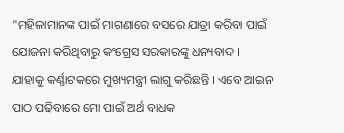"ମହିଳାମାନଙ୍କ ପାଇଁ ମାଗଣାରେ ବସରେ ଯାତ୍ରା କରିବା ପାଇଁ ଯୋଜନା କରିଥିବାରୁ କଂଗ୍ରେସ ସରକାରଙ୍କୁ ଧନ୍ୟବାଦ । ଯାହାକୁ କର୍ଣ୍ଣାଟକରେ ମୁଖ୍ୟମନ୍ତ୍ରୀ ଲାଗୁ କରିଛନ୍ତି । ଏବେ ଆଇନ ପାଠ ପଢିବାରେ ମୋ ପାଇଁ ଅର୍ଥ ବାଧକ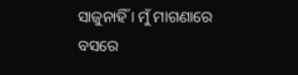ସାଜୁନାହିଁ । ମୁଁ ମାଗଣାରେ ବସରେ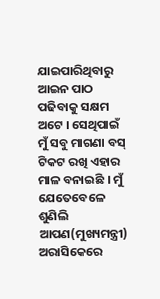ଯାଇପାରିଥିବାରୁ ଆଇନ ପାଠ ପଢିବାକୁ ସକ୍ଷମ ଅଟେ । ସେଥିପାଇଁ ମୁଁ ସବୁ ମାଗଣା ବସ୍ ଟିକଟ ରଖି ଏହାର ମାଳ ବନାଇଛି । ମୁଁ ଯେତେବେଳେ ଶୁଣିଲି ଆପଣ(ମୁଖ୍ୟମନ୍ତ୍ରୀ) ଅରାସିକେରେ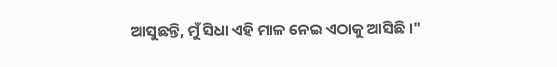ଆସୁଛନ୍ତି, ମୁଁ ସିଧା ଏହି ମାଳ ନେଇ ଏଠାକୁ ଆସିଛି ।"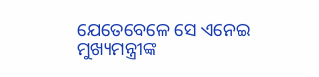ଯେତେବେଳେ ସେ ଏନେଇ ମୁଖ୍ୟମନ୍ତ୍ରୀଙ୍କ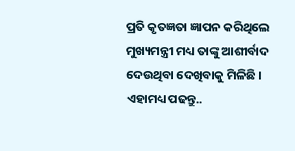ପ୍ରତି କୃତଜ୍ଞତା ଜ୍ଞାପନ କରିଥିଲେ ମୁଖ୍ୟମନ୍ତ୍ରୀ ମଧ୍ୟ ତାଙ୍କୁ ଆଶୀର୍ବାଦ ଦେଉଥିବା ଦେଖିବାକୁ ମିଳିଛି ।
ଏହାମଧ୍ୟ ପଢନ୍ତୁ..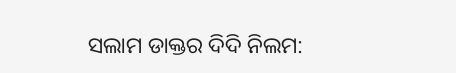ସଲାମ ଡାକ୍ତର ଦିଦି ନିଲମ: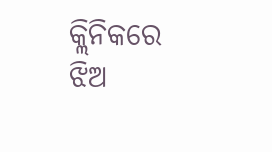କ୍ଲିନିକରେ ଝିଅ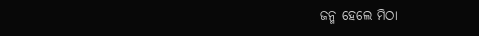ଜନ୍ମ ହେଲେ ମିଠା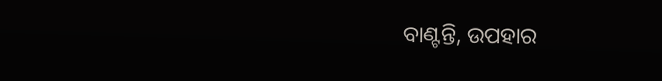ବାଣ୍ଟନ୍ତି, ଉପହାର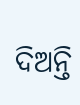ଦିଅନ୍ତି